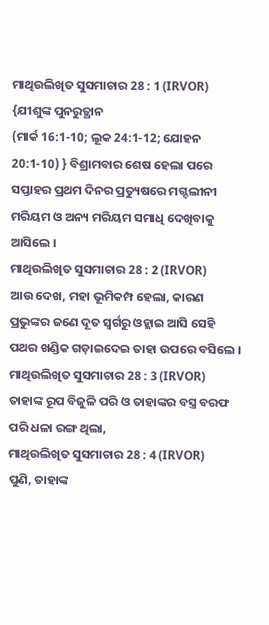ମାଥିଉଲିଖିତ ସୁସମାଚାର 28 : 1 (IRVOR)
{ଯୀଶୁଙ୍କ ପୁନରୁତ୍ଥାନ
(ମାର୍କ 16:1-10; ଲୂକ 24:1-12; ଯୋହନ 20:1-10) } ବିଶ୍ରାମବାର ଶେଷ ହେଲା ପରେ ସପ୍ତାହର ପ୍ରଥମ ଦିନର ପ୍ରତ୍ୟୁଷରେ ମଗ୍ଦଲୀନୀ ମରିୟମ ଓ ଅନ୍ୟ ମରିୟମ ସମାଧି ଦେଖିବାକୁ ଆସିଲେ ।
ମାଥିଉଲିଖିତ ସୁସମାଚାର 28 : 2 (IRVOR)
ଆଉ ଦେଖ, ମହା ଭୂମିକମ୍ପ ହେଲା, କାରଣ ପ୍ରଭୁଙ୍କର ଜଣେ ଦୂତ ସ୍ୱର୍ଗରୁ ଓହ୍ଲାଇ ଆସି ସେହି ପଥର ଖଣ୍ଡିକ ଗଡ଼ାଇଦେଇ ତାହା ଉପରେ ବସିଲେ ।
ମାଥିଉଲିଖିତ ସୁସମାଚାର 28 : 3 (IRVOR)
ତାହାଙ୍କ ରୂପ ବିଜୁଳି ପରି ଓ ତାହାଙ୍କର ବସ୍ତ୍ର ବରଫ ପରି ଧଳା ରଙ୍ଗ ଥିଲା,
ମାଥିଉଲିଖିତ ସୁସମାଚାର 28 : 4 (IRVOR)
ପୁଣି, ତାହାଙ୍କ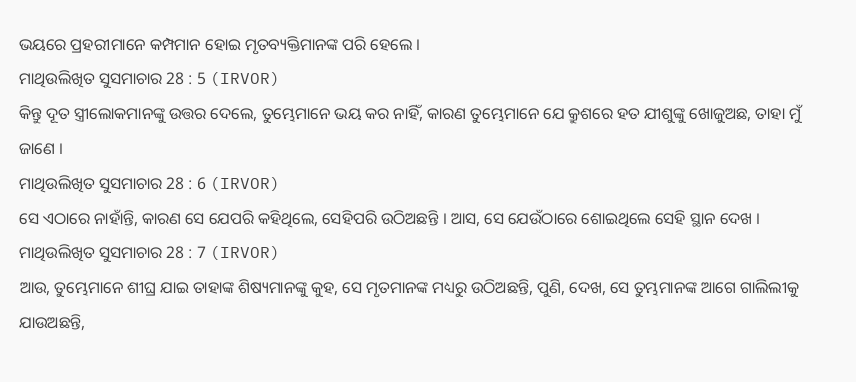ଭୟରେ ପ୍ରହରୀମାନେ କମ୍ପମାନ ହୋଇ ମୃତବ୍ୟକ୍ତିମାନଙ୍କ ପରି ହେଲେ ।
ମାଥିଉଲିଖିତ ସୁସମାଚାର 28 : 5 (IRVOR)
କିନ୍ତୁ ଦୂତ ସ୍ତ୍ରୀଲୋକମାନଙ୍କୁ ଉତ୍ତର ଦେଲେ, ତୁମ୍ଭେମାନେ ଭୟ କର ନାହିଁ, କାରଣ ତୁମ୍ଭେମାନେ ଯେ କ୍ରୁଶରେ ହତ ଯୀଶୁଙ୍କୁ ଖୋଜୁଅଛ, ତାହା ମୁଁ ଜାଣେ ।
ମାଥିଉଲିଖିତ ସୁସମାଚାର 28 : 6 (IRVOR)
ସେ ଏଠାରେ ନାହାଁନ୍ତି, କାରଣ ସେ ଯେପରି କହିଥିଲେ, ସେହିପରି ଉଠିଅଛନ୍ତି । ଆସ, ସେ ଯେଉଁଠାରେ ଶୋଇଥିଲେ ସେହି ସ୍ଥାନ ଦେଖ ।
ମାଥିଉଲିଖିତ ସୁସମାଚାର 28 : 7 (IRVOR)
ଆଉ, ତୁମ୍ଭେମାନେ ଶୀଘ୍ର ଯାଇ ତାହାଙ୍କ ଶିଷ୍ୟମାନଙ୍କୁ କୁହ, ସେ ମୃତମାନଙ୍କ ମଧ୍ୟରୁ ଉଠିଅଛନ୍ତି, ପୁଣି, ଦେଖ, ସେ ତୁମ୍ଭମାନଙ୍କ ଆଗେ ଗାଲିଲୀକୁ ଯାଉଅଛନ୍ତି,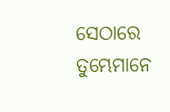ସେଠାରେ ତୁମ୍ଭେମାନେ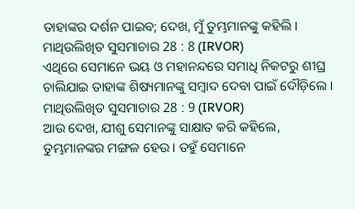ତାହାଙ୍କର ଦର୍ଶନ ପାଇବ; ଦେଖ, ମୁଁ ତୁମ୍ଭମାନଙ୍କୁ କହିଲି ।
ମାଥିଉଲିଖିତ ସୁସମାଚାର 28 : 8 (IRVOR)
ଏଥିରେ ସେମାନେ ଭୟ ଓ ମହାନନ୍ଦରେ ସମାଧି ନିକଟରୁ ଶୀଘ୍ର ଚାଲିଯାଇ ତାହାଙ୍କ ଶିଷ୍ୟମାନଙ୍କୁ ସମ୍ବାଦ ଦେବା ପାଇଁ ଦୌଡ଼ିଲେ ।
ମାଥିଉଲିଖିତ ସୁସମାଚାର 28 : 9 (IRVOR)
ଆଉ ଦେଖ, ଯୀଶୁ ସେମାନଙ୍କୁ ସାକ୍ଷାତ କରି କହିଲେ, ତୁମ୍ଭମାନଙ୍କର ମଙ୍ଗଳ ହେଉ । ତହୁଁ ସେମାନେ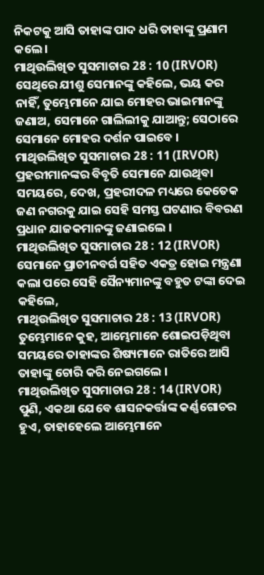ନିକଟକୁ ଆସି ତାହାଙ୍କ ପାଦ ଧରି ତାହାଙ୍କୁ ପ୍ରଣାମ କଲେ ।
ମାଥିଉଲିଖିତ ସୁସମାଚାର 28 : 10 (IRVOR)
ସେଥିରେ ଯୀଶୁ ସେମାନଙ୍କୁ କହିଲେ, ଭୟ କର ନାହିଁ, ତୁମ୍ଭେମାନେ ଯାଇ ମୋହର ଭାଇମାନଙ୍କୁ ଜଣାଅ, ସେମାନେ ଗାଲିଲୀକୁ ଯାଆନ୍ତୁ; ସେଠାରେ ସେମାନେ ମୋହର ଦର୍ଶନ ପାଇବେ ।
ମାଥିଉଲିଖିତ ସୁସମାଚାର 28 : 11 (IRVOR)
ପ୍ରହରୀମାନଙ୍କର ବିବୃତି ସେମାନେ ଯାଉଥିବା ସମୟରେ, ଦେଖ, ପ୍ରହରୀଦଳ ମଧ୍ୟରେ କେତେକ ଜଣ ନଗରକୁ ଯାଇ ସେହି ସମସ୍ତ ଘଟଣାର ବିବରଣ ପ୍ରଧାନ ଯାଜକମାନଙ୍କୁ ଜଣାଇଲେ ।
ମାଥିଉଲିଖିତ ସୁସମାଚାର 28 : 12 (IRVOR)
ସେମାନେ ପ୍ରାଚୀନବର୍ଗ ସହିତ ଏକତ୍ର ହୋଇ ମନ୍ତ୍ରଣା କଲା ପରେ ସେହି ସୈନ୍ୟମାନଙ୍କୁ ବହୁତ ଟଙ୍କା ଦେଇ କହିଲେ,
ମାଥିଉଲିଖିତ ସୁସମାଚାର 28 : 13 (IRVOR)
ତୁମ୍ଭେମାନେ କୁହ, ଆମ୍ଭେମାନେ ଶୋଇପଡ଼ିଥିବା ସମୟରେ ତାହାଙ୍କର ଶିଷ୍ୟମାନେ ରାତିରେ ଆସି ତାହାଙ୍କୁ ଚୋରି କରି ନେଇଗଲେ ।
ମାଥିଉଲିଖିତ ସୁସମାଚାର 28 : 14 (IRVOR)
ପୁଣି, ଏକଥା ଯେବେ ଶାସନକର୍ତ୍ତାଙ୍କ କର୍ଣ୍ଣଗୋଚର ହୁଏ, ତାହାହେଲେ ଆମ୍ଭେମାନେ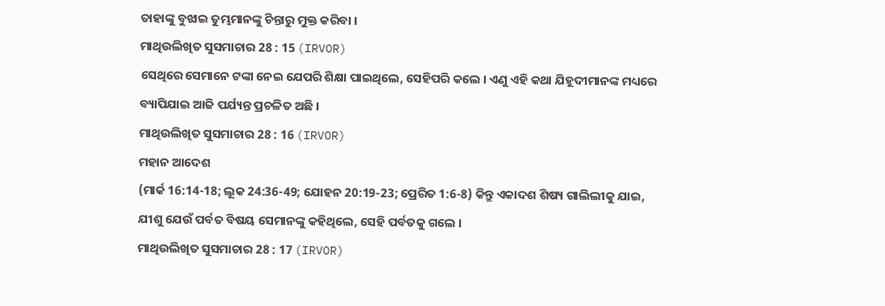ତାହାଙ୍କୁ ବୁଝାଇ ତୁମ୍ଭମାନଙ୍କୁ ଚିନ୍ତାରୁ ମୁକ୍ତ କରିବା ।
ମାଥିଉଲିଖିତ ସୁସମାଚାର 28 : 15 (IRVOR)
ସେଥିରେ ସେମାନେ ଟଙ୍କା ନେଇ ଯେପରି ଶିକ୍ଷା ପାଇଥିଲେ, ସେହିପରି କଲେ । ଏଣୁ ଏହି କଥା ଯିହୂଦୀମାନଙ୍କ ମଧ୍ୟରେ ବ୍ୟାପିଯାଇ ଆଜି ପର୍ଯ୍ୟନ୍ତ ପ୍ରଚଳିତ ଅଛି ।
ମାଥିଉଲିଖିତ ସୁସମାଚାର 28 : 16 (IRVOR)
ମହାନ ଆଦେଶ
(ମାର୍କ 16:14-18; ଲୂକ 24:36-49; ଯୋହନ 20:19-23; ପ୍ରେରିତ 1:6-8) କିନ୍ତୁ ଏକାଦଶ ଶିଷ୍ୟ ଗାଲିଲୀକୁ ଯାଇ, ଯୀଶୁ ଯେଉଁ ପର୍ବତ ବିଷୟ ସେମାନଙ୍କୁ କହିଥିଲେ, ସେହି ପର୍ବତକୁ ଗଲେ ।
ମାଥିଉଲିଖିତ ସୁସମାଚାର 28 : 17 (IRVOR)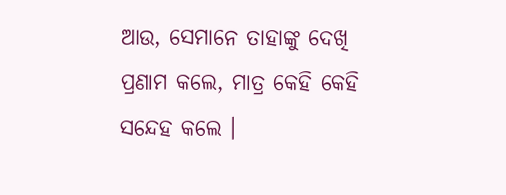ଆଉ, ସେମାନେ ତାହାଙ୍କୁ ଦେଖି ପ୍ରଣାମ କଲେ, ମାତ୍ର କେହି କେହି ସନ୍ଦେହ କଲେ ।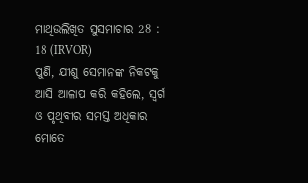ମାଥିଉଲିଖିତ ସୁସମାଚାର 28 : 18 (IRVOR)
ପୁଣି, ଯୀଶୁ ସେମାନଙ୍କ ନିକଟକୁ ଆସି ଆଳାପ କରି କହିଲେ, ସ୍ୱର୍ଗ ଓ ପୃଥିବୀର ସମସ୍ତ ଅଧିକାର ମୋତେ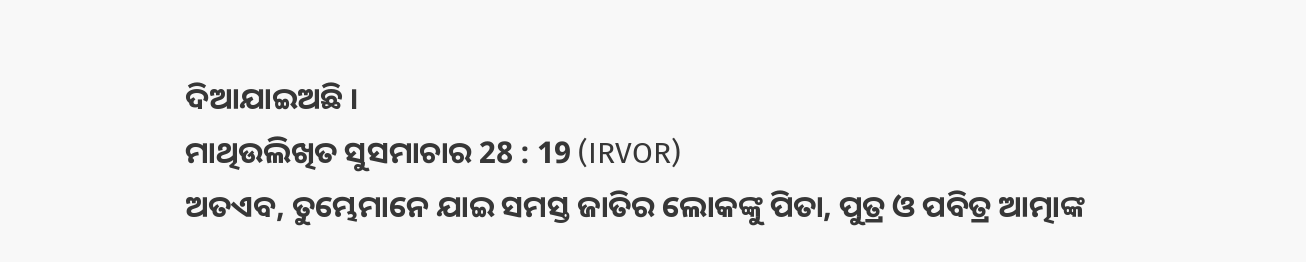ଦିଆଯାଇଅଛି ।
ମାଥିଉଲିଖିତ ସୁସମାଚାର 28 : 19 (IRVOR)
ଅତଏବ, ତୁମ୍ଭେମାନେ ଯାଇ ସମସ୍ତ ଜାତିର ଲୋକଙ୍କୁ ପିତା, ପୁତ୍ର ଓ ପବିତ୍ର ଆତ୍ମାଙ୍କ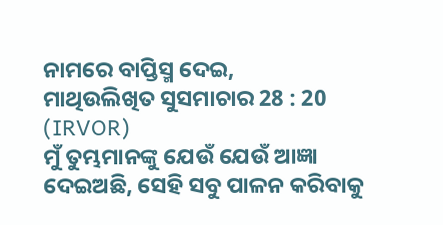ନାମରେ ବାପ୍ତିସ୍ମ ଦେଇ,
ମାଥିଉଲିଖିତ ସୁସମାଚାର 28 : 20 (IRVOR)
ମୁଁ ତୁମ୍ଭମାନଙ୍କୁ ଯେଉଁ ଯେଉଁ ଆଜ୍ଞା ଦେଇଅଛି, ସେହି ସବୁ ପାଳନ କରିବାକୁ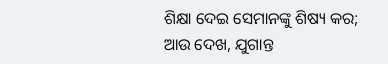ଶିକ୍ଷା ଦେଇ ସେମାନଙ୍କୁ ଶିଷ୍ୟ କର; ଆଉ ଦେଖ, ଯୁଗାନ୍ତ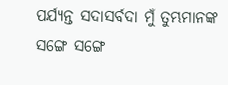ପର୍ଯ୍ୟନ୍ତ ସଦାସର୍ବଦା ମୁଁ ତୁମ୍ଭମାନଙ୍କ ସଙ୍ଗେ ସଙ୍ଗେ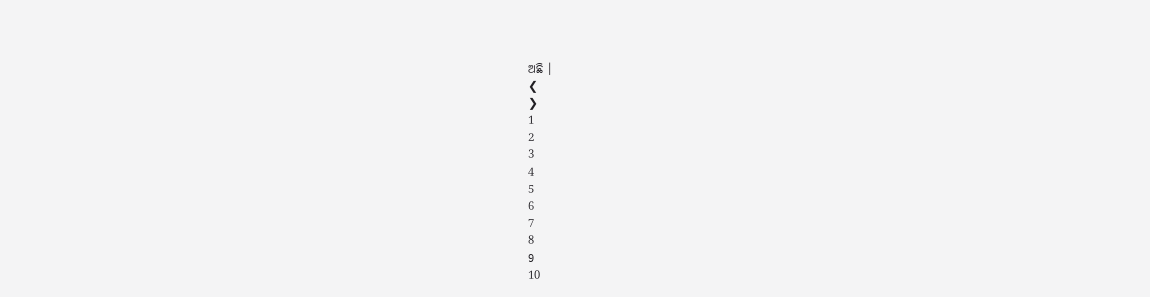ଅଛି ।
❮
❯
1
2
3
4
5
6
7
8
9
10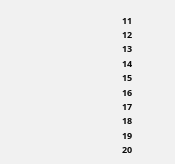11
12
13
14
15
16
17
18
19
20